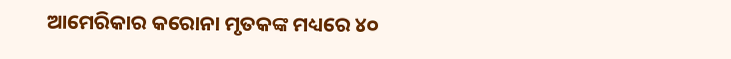ଆମେରିକାର କରୋନା ମୃତକଙ୍କ ମଧ୍ୟରେ ୪୦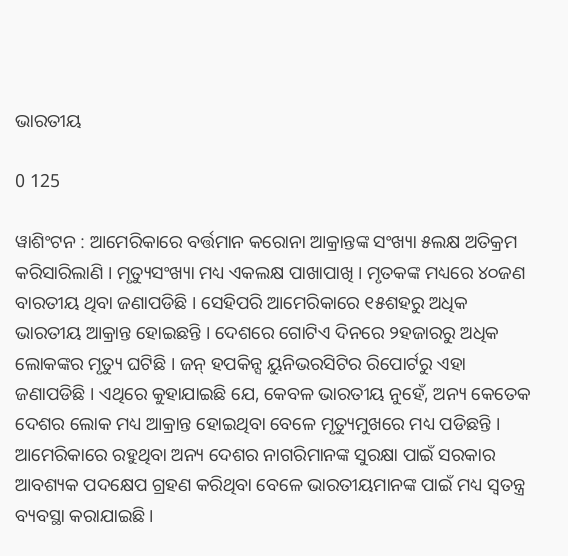ଭାରତୀୟ

0 125

ୱାଶିଂଟନ : ଆମେରିକାରେ ବର୍ତ୍ତମାନ କରୋନା ଆକ୍ରାନ୍ତଙ୍କ ସଂଖ୍ୟା ୫ଲକ୍ଷ ଅତିକ୍ରମ କରିସାରିଲାଣି । ମୃତ୍ୟୁସଂଖ୍ୟା ମଧ୍ୟ ଏକଲକ୍ଷ ପାଖାପାଖି । ମୃତକଙ୍କ ମଧ୍ୟରେ ୪୦ଜଣ ବାରତୀୟ ଥିବା ଜଣାପଡିଛି । ସେହିପରି ଆମେରିକାରେ ୧୫ଶହରୁ ଅଧିକ ଭାରତୀୟ ଆକ୍ରାନ୍ତ ହୋଇଛନ୍ତି । ଦେଶରେ ଗୋଟିଏ ଦିନରେ ୨ହଜାରରୁ ଅଧିକ ଲୋକଙ୍କର ମୃତ୍ୟୁ ଘଟିଛି । ଜନ୍ ହପକିନ୍ସ ୟୁନିଭରସିଟିର ରିପୋର୍ଟରୁ ଏହା ଜଣାପଡିଛି । ଏଥିରେ କୁହାଯାଇଛି ଯେ, କେବଳ ଭାରତୀୟ ନୁହେଁ, ଅନ୍ୟ କେତେକ ଦେଶର ଲୋକ ମଧ୍ୟ ଆକ୍ରାନ୍ତ ହୋଇଥିବା ବେଳେ ମୃତ୍ୟୁମୁଖରେ ମଧ୍ୟ ପଡିଛନ୍ତି । ଆମେରିକାରେ ରହୁଥିବା ଅନ୍ୟ ଦେଶର ନାଗରିମାନଙ୍କ ସୁରକ୍ଷା ପାଇଁ ସରକାର ଆବଶ୍ୟକ ପଦକ୍ଷେପ ଗ୍ରହଣ କରିଥିବା ବେଳେ ଭାରତୀୟମାନଙ୍କ ପାଇଁ ମଧ୍ୟ ସ୍ୱତନ୍ତ୍ର ବ୍ୟବସ୍ଥା କରାଯାଇଛି ।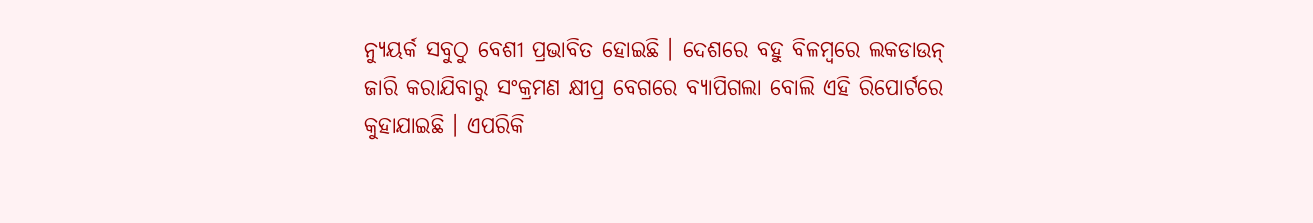ନ୍ୟୁୟର୍କ ସବୁଠୁ ବେଶୀ ପ୍ରଭାବିତ ହୋଇଛି । ଦେଶରେ ବହୁ ବିଳମ୍ବରେ ଲକଡାଉନ୍ ଜାରି କରାଯିବାରୁ ସଂକ୍ରମଣ କ୍ଷୀପ୍ର ବେଗରେ ବ୍ୟାପିଗଲା ବୋଲି ଏହି ରିପୋର୍ଟରେ କୁହାଯାଇଛି । ଏପରିକି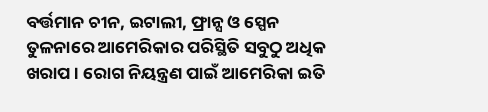ବର୍ତ୍ତମାନ ଚୀନ, ଇଟାଲୀ, ଫ୍ରାନ୍ସ ଓ ସ୍ପେନ ତୁଳନାରେ ଆମେରିକାର ପରିସ୍ଥିତି ସବୁଠୁ ଅଧିକ ଖରାପ । ରୋଗ ନିୟନ୍ତ୍ରଣ ପାଇଁ ଆମେରିକା ଇତି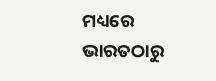ମଧ୍ୟରେ ଭାରତଠାରୁ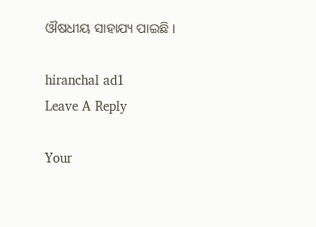ଔଷଧୀୟ ସାହାଯ୍ୟ ପାଇଛି ।

hiranchal ad1
Leave A Reply

Your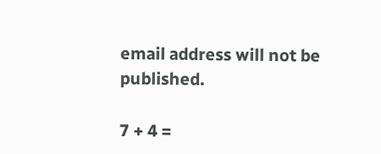email address will not be published.

7 + 4 =